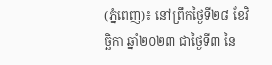(ភ្នំពេញ)៖ នៅព្រឹកថ្ងៃទី២៨ ខែវិច្ឆិកា ឆ្នាំ២០២៣ ជាថ្ងៃទី៣ នៃ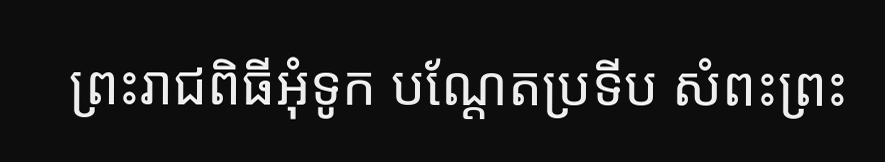ព្រះរាជពិធីអុំទូក បណ្តែតប្រទីប សំពះព្រះ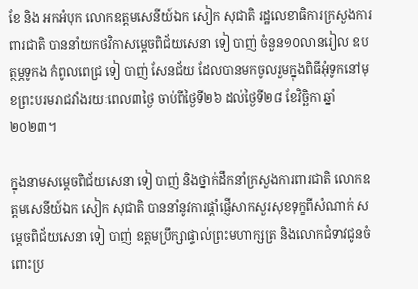ខែ និង អកអំបុក លោកឧត្តមសេនីយ៍ឯក សៀក សុជាតិ រដ្ឋលេខាធិការក្រសួងការពារជាតិ បាននាំយកថវិកាសម្តេចពិជ័យសេនា ទៀ បាញ់ ចំនួន១០លានរៀល ឧបត្ថម្ភទូកង កំពូលពេជ្រ ទៀ បាញ់ សែនជ័យ ដែលបានមកចូលរួមក្នុងពិធីអុំទូកនៅមុខព្រះបរមរាជវាំងរយៈពេល៣ថ្ងៃ ចាប់ពីថ្ងៃទី២៦ ដល់ថ្ងៃទី២៨ ខែវិច្ឆិកា ឆ្នាំ២០២៣។

ក្នុងនាមសម្តេចពិជ័យសេនា ទៀ បាញ់ និងថ្នាក់ដឹកនាំក្រសួងការពារជាតិ លោកឧត្តមសេនីយ៍ឯក សៀក សុជាតិ បាននាំនូវការផ្ដាំផ្ញើសាកសួរសុខទុក្ខពីសំណាក់ សម្ដេចពិជ័យសេនា ទៀ បាញ់ ឧត្តមប្រឹក្សាផ្ទាល់ព្រះមហាក្សត្រ និងលោកជំទាវជូនចំពោះប្រ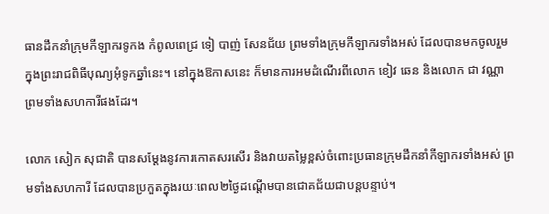ធានដឹកនាំក្រុមកីឡាករទូកង កំពូលពេជ្រ ទៀ បាញ់ សែនជ័យ ព្រមទាំងក្រុមកីឡាករទាំងអស់ ដែលបានមកចូលរួមក្នុងព្រះរាជពិធីបុណ្យអុំទូកឆ្នាំនេះ។ នៅក្នុងឱកាសនេះ ក៏មានការអមដំណើរពីលោក ខៀវ ឆេន និងលោក ជា វណ្ណា ព្រមទាំងសហការីផងដែរ។

លោក សៀក សុជាតិ បានសម្ដែងនូវការកោតសរសើរ និងវាយតម្លៃខ្ពស់ចំពោះប្រធានក្រុមដឹកនាំកីឡាករទាំងអស់ ព្រមទាំងសហការី ដែលបានប្រកួតក្នុងរយៈពេល២ថ្ងៃដណ្តើមបានជោគជ័យជាបន្តបន្ទាប់។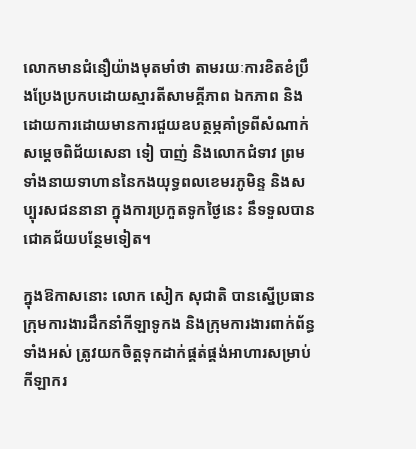លោកមានជំនឿយ៉ាងមុតមាំថា តាមរយៈការខិតខំប្រឹងប្រែងប្រកបដោយស្មារតីសាមគ្គីភាព ឯកភាព និងដោយការដោយមានការជួយឧបត្ថម្ភគាំទ្រពីសំណាក់សម្ដេចពិជ័យសេនា ទៀ បាញ់ និងលោកជំទាវ ព្រមទាំងនាយទាហាននៃកងយុទ្ធពលខេមរភូមិន្ទ និងសប្បុរសជននានា ក្នុងការប្រកួតទូកថ្ងៃនេះ នឹទទួលបានជោគជ័យបន្ថែមទៀត។

ក្នុងឱកាសនោះ លោក សៀក សុជាតិ បានស្នើប្រធានក្រុមការងារដឹកនាំកីឡាទូកង និងក្រុមការងារពាក់ព័ន្ធទាំងអស់ ត្រូវយកចិត្តទុកដាក់ផ្គត់ផ្គង់អាហារសម្រាប់កីឡាករ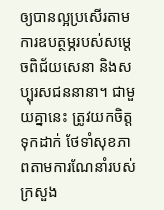ឲ្យបានល្អប្រសើរតាមការឧបត្ថម្ភរបស់សម្ដេចពិជ័យសេនា និងសប្បុរសជននានា។ ជាមួយគ្នានេះ ត្រូវយកចិត្តទុកដាក់ ថែទាំសុខភាពតាមការណែនាំរបស់ក្រសួង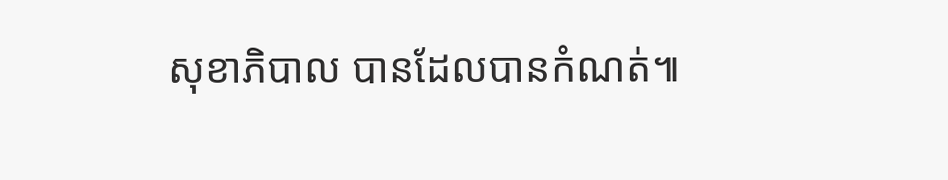សុខាភិបាល បានដែលបានកំណត់៕